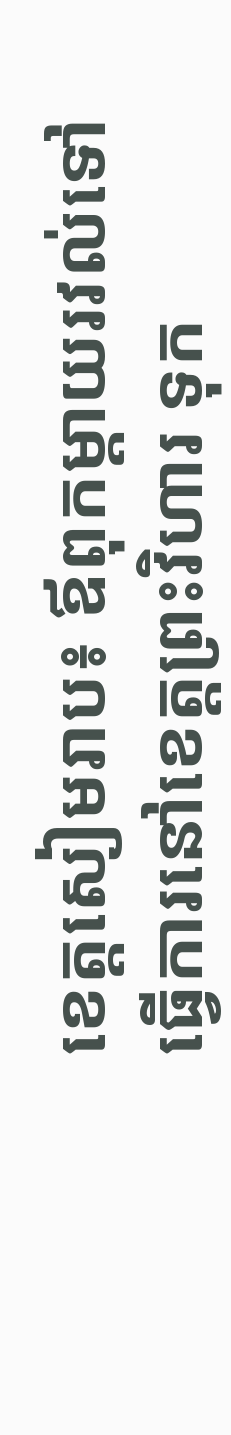ខេត្តសៀមរាប៖ ឪពុកម្តាយរវល់ទៅធ្វើការនៅខេត្តព្រះវិហារ ទុក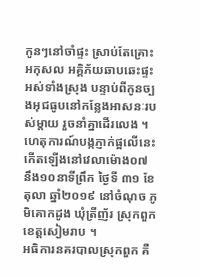កូនៗនៅចាំផ្ទះ ស្រាប់តែគ្រោះអកុសល អគ្គិភ័យឆាបឆេះផ្ទះអស់ទាំងស្រុង បន្ទាប់ពីកូនច្បងអុជធូបនៅកន្លែងអាសនៈរបស់ម្តាយ រួចនាំគ្នាដើរលេង ។
ហេតុការណ៍បង្កភ្ញាក់ផ្អលើនេះកើតឡើងនៅវេលាម៉ោង០៧ នឹង១០នាទីព្រឹក ថ្ងៃទី ៣១ ខែតុលា ឆ្នាំ២០១៩ នៅចំណុច ភូមិគោកដូង ឃុំត្រីញ័រ ស្រុកពួក ខេត្តសៀមរាប ។
អធិការនគរបាលស្រុកពួក គឺ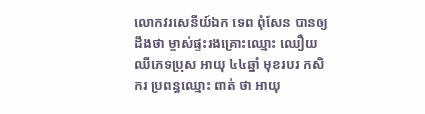លោកវរសេនីយ៍ឯក ទេព ពុំសែន បានឲ្យដឹងថា ម្ចាស់ផ្ទះរងគ្រោះឈ្មោះ ឈឿយ ឈីភេទប្រុស អាយុ ៤៤ឆ្នាំ មុខរបរ កសិករ ប្រពន្ធឈ្មោះ ពាត់ ថា អាយុ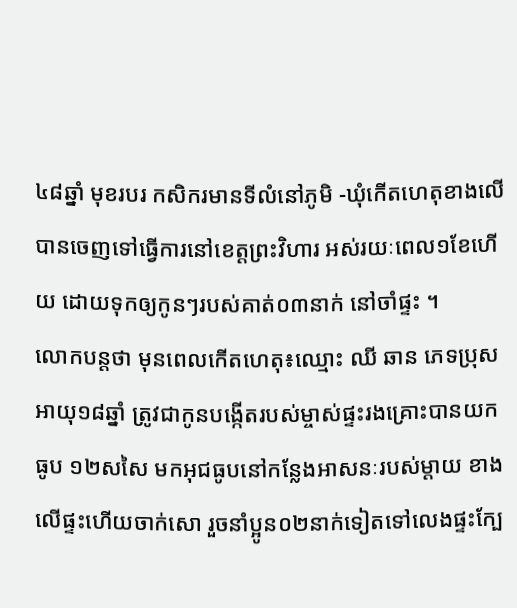៤៨ឆ្នាំ មុខរបរ កសិករមានទីលំនៅភូមិ -ឃុំកើតហេតុខាងលើ បានចេញទៅធ្វើការនៅខេត្តព្រះវិហារ អស់រយៈពេល១ខែហើយ ដោយទុកឲ្យកូនៗរបស់គាត់០៣នាក់ នៅចាំផ្ទះ ។
លោកបន្តថា មុនពេលកើតហេតុ៖ឈ្មោះ ឈី ឆាន ភេទប្រុស អាយុ១៨ឆ្នាំ ត្រូវជាកូនបង្កើតរបស់ម្ចាស់ផ្ទះរងគ្រោះបានយកធូប ១២សសៃ មកអុជធូបនៅកន្លែងអាសនៈរបស់ម្តាយ ខាងលើផ្ទះហើយចាក់សោ រួចនាំប្អូន០២នាក់ទៀតទៅលេងផ្ទះក្បែ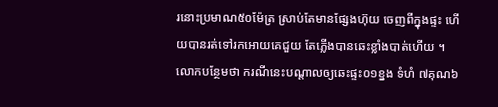រនោះប្រមាណ៥០ម៉ែត្រ ស្រាប់តែមានផ្សែងហ៊ុយ ចេញពីក្នុងផ្ទះ ហើយបានរត់ទៅរកអោយគេជួយ តែភ្លើងបានឆេះខ្លាំងបាត់ហើយ ។
លោកបន្ថែមថា ករណីនេះបណ្ដាលឲ្យឆេះផ្ទះ០១ខ្នង ទំហំ ៧គុណ៦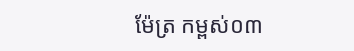ម៉ែត្រ កម្ពស់០៣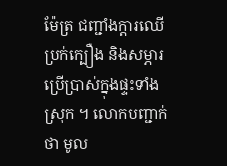ម៉ែត្រ ជញ្ជាំងក្តារឈើ ប្រក់ក្បឿង និងសម្ភារប្រើប្រាស់ក្នុងផ្ទះទាំងស្រុក ។ លោកបញ្ជាក់ថា មូល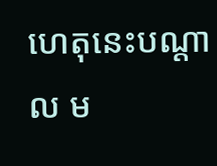ហេតុនេះបណ្តាល ម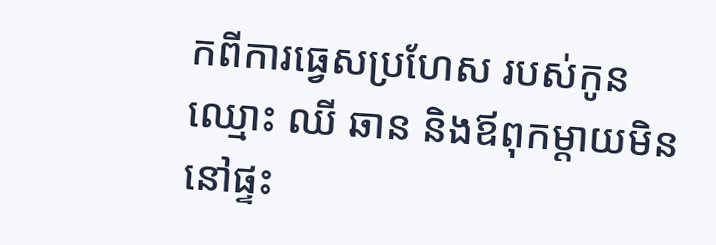កពីការធ្វេសប្រហែស របស់កូនឈ្មោះ ឈី ឆាន និងឪពុកម្ដាយមិននៅផ្ទះ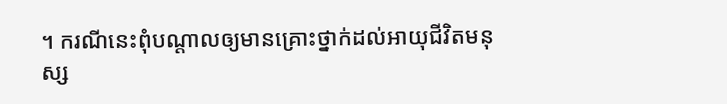។ ករណីនេះពុំបណ្ដាលឲ្យមានគ្រោះថ្នាក់ដល់អាយុជីវិតមនុស្ស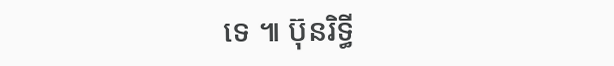ទេ ៕ ប៊ុនរិទ្ធី